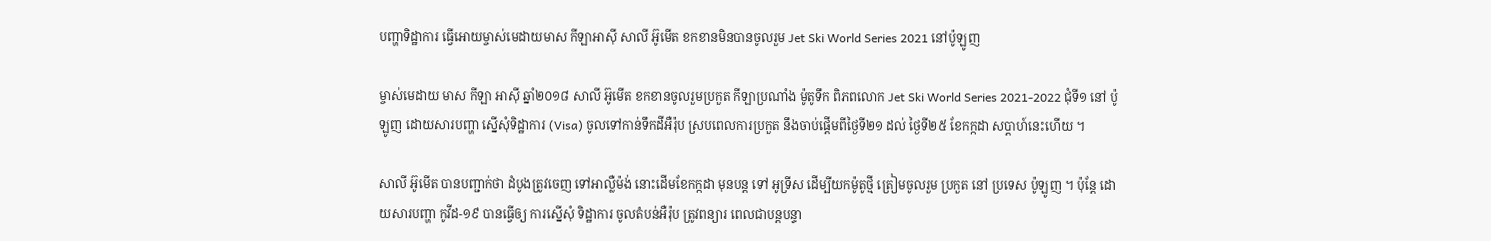បញ្ហាទិដ្ឋាការ ធ្វើអោយម្ចាស់មេដាយមាស កីឡាអាស៊ី សាលី អ៊ូមើត ខកខានមិនបានចូលរួម Jet Ski World Series 2021 នៅប៉ូឡូញ

ម្ចាស់មេដាយ មាស កីឡា អាស៊ី ឆ្នាំ២០១៨ សាលី អ៊ូមើត ខកខានចូលរួមប្រកួត កីឡាប្រណាំង ម៉ូតូទឹក ពិភពលោក Jet Ski World Series 2021-2022 ជុំទី១ នៅ ប៉ូឡូញ ដោយសារបញ្ហា ស្នើសុំទិដ្ឋាការ (Visa) ចូលទៅកាន់ទឹកដីអឺរ៉ុប ស្របពេលការប្រកួត នឹងចាប់ផ្ដើមពីថ្ងៃទី២១ ដល់ ថ្ងៃទី២៥ ខែកក្កដា សប្ដាហ៍នេះហើយ ។

សាលី អ៊ូមើត បានបញ្ជាក់ថា ដំបូងត្រូវចេញ ទៅអាល្លឺម៉ង់ នោះដើមខែកក្កដា មុនបន្ដ ទៅ អូទ្រីស ដើម្បីយកម៉ូតូថ្មី ត្រៀមចូលរួម ប្រកួត នៅ ប្រទេស ប៉ូឡូញ ។ ប៉ុន្តែ ដោយសារបញ្ហា កូវីដ-១៩ បានធ្វើឲ្យ ការស្នើសុំ ទិដ្ឋាការ ចូលតំបន់អឺរ៉ុប ត្រូវពន្យារ ពេលជាបន្ដបន្ទា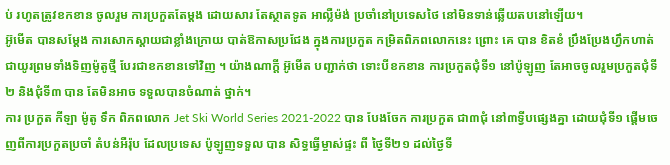ប់ រហូតត្រូវខកខាន ចូលរួម ការប្រកួតតែម្ដង ដោយសារ តែស្ថាតទូត អាល្លឺម៉ង់ ប្រចាំនៅប្រទេសថៃ នៅមិនទាន់ឆ្លើយតបនៅឡើយ។
អ៊ូមើត បានសម្ដែង ការសោកស្ដាយជាខ្លាំងក្រោយ បាត់ឱកាសប្រជែង ក្នុងការប្រកួត កម្រិតពិភពលោកនេះ ព្រោះ គេ បាន ខិតខំ ប្រឹងប្រែងហ្វឹកហាត់ ជាយូរព្រមទាំងទិញម៉ូតូថ្មី បែរជាខកខានទៅវិញ ។ យ៉ាងណាក្តី អ៊ូមើត បញ្ជាក់ថា ទោះបីខកខាន ការប្រកួតជុំទី១ នៅប៉ូឡូញ តែអាចចូលរួមប្រកួតជុំទី២ និងជុំទី៣ បាន តែមិនអាច ទទួលបានចំណាត់ ថ្នាក់។
ការ ប្រកួត កីឡា ម៉ូតូ ទឹក ពិភពលោក Jet Ski World Series 2021-2022 បាន បែងចែក ការប្រកួត ជា៣ជុំ នៅ៣ទ្វីបផ្សេងគ្នា ដោយជុំទី១ ផ្ដើមចេញពីការប្រកួតប្រចាំ តំបន់អឺរ៉ុប ដែលប្រទេស ប៉ូឡូញទទួល បាន សិទ្ធធ្វើម្ចាស់ផ្ទះ ពី ថ្ងៃទី២១ ដល់ថ្ងៃទី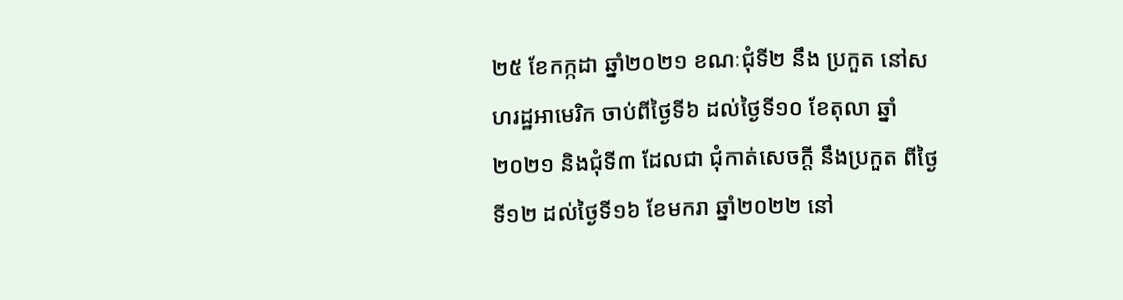២៥ ខែកក្កដា ឆ្នាំ២០២១ ខណៈជុំទី២ នឹង ប្រកួត នៅសហរដ្ឋអាមេរិក ចាប់ពីថ្ងៃទី៦ ដល់ថ្ងៃទី១០ ខែតុលា ឆ្នាំ២០២១ និងជុំទី៣ ដែលជា ជុំកាត់សេចក្ដី នឹងប្រកួត ពីថ្ងៃទី១២ ដល់ថ្ងៃទី១៦ ខែមករា ឆ្នាំ២០២២ នៅ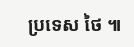ប្រទេស ថៃ ៕